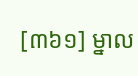[៣៦១] ម្នាល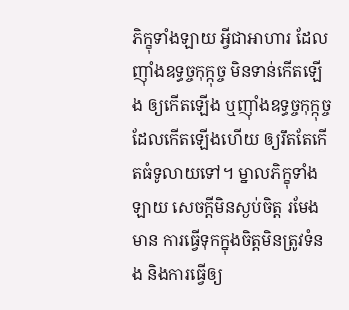ភិក្ខុទាំងឡាយ អ្វីជាអាហារ ដែលញ៉ាំងឧទ្ធច្ចកុក្កុច្ច មិនទាន់កើតឡើង ឲ្យកើតឡើង ឬញ៉ាំងឧទ្ធច្ចកុក្កុច្ច ដែលកើតឡើងហើយ ឲ្យរឹតតែកើតធំទូលាយទៅ។ ម្នាលភិក្ខុទាំងឡាយ សេចក្តីមិនស្ងប់ចិត្ត រមែងមាន ការធ្វើទុកក្នុងចិត្តមិនត្រូវទំនង និងការធ្វើឲ្យ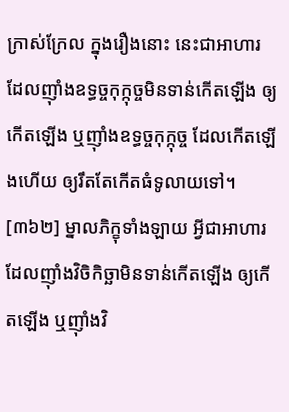ក្រាស់ក្រែល ក្នុងរឿងនោះ នេះជាអាហារ ដែលញ៉ាំងឧទ្ធច្ចកុក្កុច្ចមិនទាន់កើតឡើង ឲ្យកើតឡើង ឬញ៉ាំងឧទ្ធច្ចកុក្កុច្ច ដែលកើតឡើងហើយ ឲ្យរឹតតែកើតធំទូលាយទៅ។
[៣៦២] ម្នាលភិក្ខុទាំងឡាយ អ្វីជាអាហារ ដែលញ៉ាំងវិចិកិច្ឆាមិនទាន់កើតឡើង ឲ្យកើតឡើង ឬញ៉ាំងវិ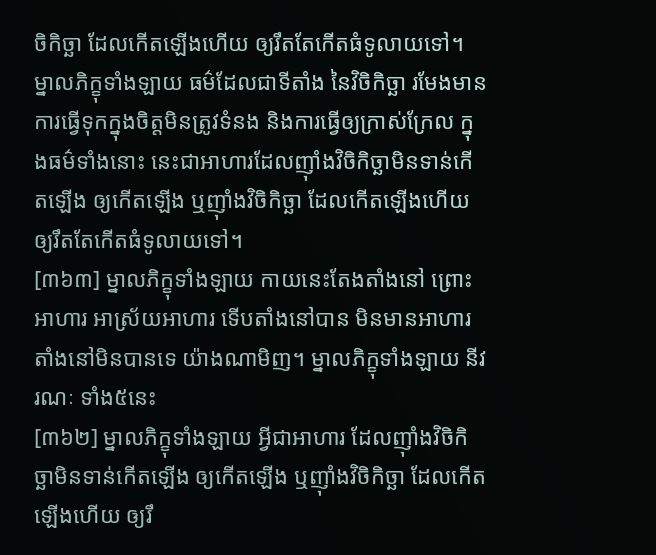ចិកិច្ឆា ដែលកើតឡើងហើយ ឲ្យរឹតតែកើតធំទូលាយទៅ។ ម្នាលភិក្ខុទាំងឡាយ ធម៌ដែលជាទីតាំង នៃវិចិកិច្ឆា រមែងមាន ការធ្វើទុកក្នុងចិត្តមិនត្រូវទំនង និងការធ្វើឲ្យក្រាស់ក្រែល ក្នុងធម៌ទាំងនោះ នេះជាអាហារដែលញ៉ាំងវិចិកិច្ឆាមិនទាន់កើតឡើង ឲ្យកើតឡើង ឬញ៉ាំងវិចិកិច្ឆា ដែលកើតឡើងហើយឲ្យរឹតតែកើតធំទូលាយទៅ។
[៣៦៣] ម្នាលភិក្ខុទាំងឡាយ កាយនេះតែងតាំងនៅ ព្រោះអាហារ អាស្រ័យអាហារ ទើបតាំងនៅបាន មិនមានអាហារ តាំងនៅមិនបានទេ យ៉ាងណាមិញ។ ម្នាលភិក្ខុទាំងឡាយ នីវរណៈ ទាំង៥នេះ
[៣៦២] ម្នាលភិក្ខុទាំងឡាយ អ្វីជាអាហារ ដែលញ៉ាំងវិចិកិច្ឆាមិនទាន់កើតឡើង ឲ្យកើតឡើង ឬញ៉ាំងវិចិកិច្ឆា ដែលកើតឡើងហើយ ឲ្យរឹ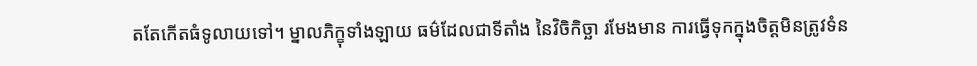តតែកើតធំទូលាយទៅ។ ម្នាលភិក្ខុទាំងឡាយ ធម៌ដែលជាទីតាំង នៃវិចិកិច្ឆា រមែងមាន ការធ្វើទុកក្នុងចិត្តមិនត្រូវទំន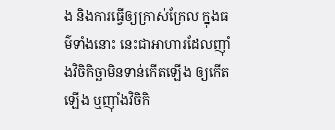ង និងការធ្វើឲ្យក្រាស់ក្រែល ក្នុងធម៌ទាំងនោះ នេះជាអាហារដែលញ៉ាំងវិចិកិច្ឆាមិនទាន់កើតឡើង ឲ្យកើតឡើង ឬញ៉ាំងវិចិកិ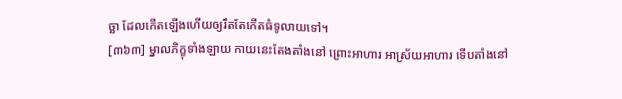ច្ឆា ដែលកើតឡើងហើយឲ្យរឹតតែកើតធំទូលាយទៅ។
[៣៦៣] ម្នាលភិក្ខុទាំងឡាយ កាយនេះតែងតាំងនៅ ព្រោះអាហារ អាស្រ័យអាហារ ទើបតាំងនៅ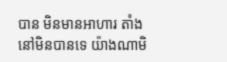បាន មិនមានអាហារ តាំងនៅមិនបានទេ យ៉ាងណាមិ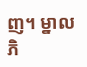ញ។ ម្នាលភិ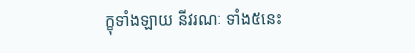ក្ខុទាំងឡាយ នីវរណៈ ទាំង៥នេះ